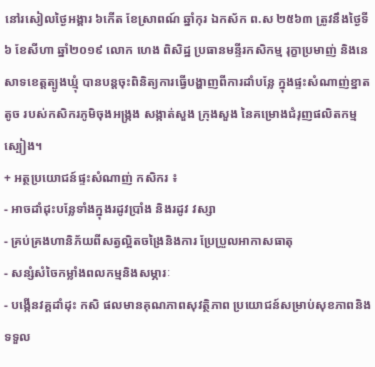នៅរសៀលថ្ងៃអង្គារ ៦កើត ខែស្រាពណ៍ ឆ្នាំកុរ ឯកស័ក ព.ស ២៥៦៣ ត្រូវនឹងថ្ងៃទី៦ ខែសីហា ឆ្នាំ២០១៩ លោក ហេង ពិសិដ្ឋ ប្រធានមន្ទីរកសិកម្ម រុក្ខាប្រមាញ់ និងនេសាទខេត្តត្បូងឃ្មុំ បានបន្តចុះពិនិត្យការធ្វើបង្ហាញពីការដាំបន្លែ ក្នុងផ្ទះសំណាញ់ខ្នាតតូច របស់កសិករភូមិចុងអង្ក្រង សង្កាត់សួង ក្រុងសួង នៃគម្រោងជំរុញផលិតកម្មស្បៀង។
+ អត្ថប្រយោជន៍ផ្ទះសំណាញ់ កសិករ ៖
- អាចដាំដុះបន្លែទាំងក្នុងរដូវប្រាំង និងរដូវ វស្សា
- គ្រប់គ្រងហានិភ័យពីសត្វល្អិតចង្រៃនិងការ ប្រែប្រួលអាកាសធាតុ
- សន្សំសំចៃកម្លាំងពលកម្មនិងសម្ភារៈ
- បង្កើនវគ្គដាំដុះ កសិ ផលមានគុណភាពសុវត្ថិភាព ប្រយោជន៍សម្រាប់សុខភាពនិងទទួល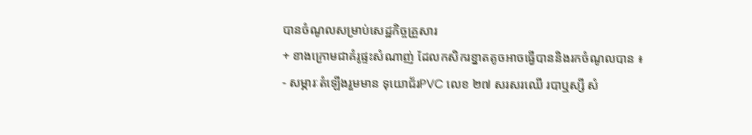បានចំណូលសម្រាប់សេដ្ឋកិច្ចគ្រួសារ
+ ខាងក្រោមជាគំរូផ្ទះសំណាញ់ ដែលកសិករខ្នាតតូចអាចធ្វើបាននិងរកចំណូលបាន ៖
- សម្ភារៈតំឡើងរួមមាន ទុយោជ័រPVC លេខ ២៧ សរសរឈើ របាឬស្សី សំ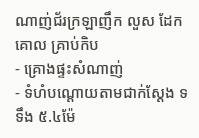ណាញ់ជ័រក្រឡាញឹក លួស ដែកគោល គ្រាប់កិប
- គ្រោងផ្ទះសំណាញ់
- ទំហំបណ្តោយតាមជាក់ស្តែង ទទឹង ៥.៤ម៉ែ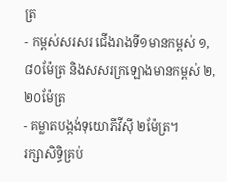ត្រ
- កម្ពស់សរសរ ជើងរាងទី១មានកម្ពស់ ១,៨០ម៉ែត្រ និងសសរក្រឡោងមានកម្ពស់ ២,២០ម៉ែត្រ
- គម្លាតបង្កង់ទុយោភីវីស៊ី ២ម៉ែត្រ។
រក្សាសិទិ្ធគ្រប់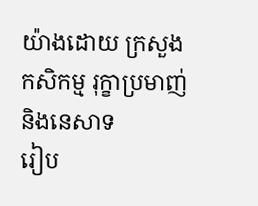យ៉ាងដោយ ក្រសួងកសិកម្ម រុក្ខាប្រមាញ់ និងនេសាទ
រៀប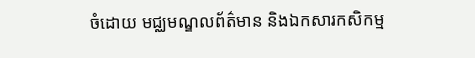ចំដោយ មជ្ឈមណ្ឌលព័ត៌មាន និងឯកសារកសិកម្ម